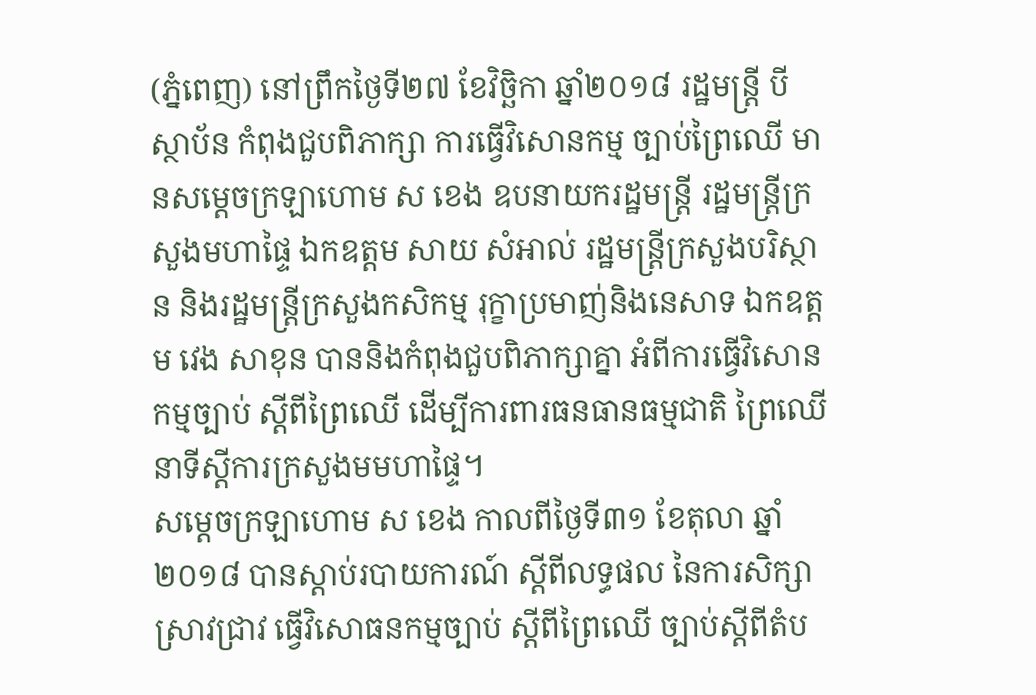(ភ្នំពេញ) នៅព្រឹកថ្ងៃទី២៧ ខែវិច្ឆិកា ឆ្នាំ២០១៨ រដ្ឋមន្ត្រី បីស្ថាប័ន កំពុងជួបពិភាក្សា ការធ្វើវិសោនកម្ម ច្បាប់ព្រៃឈើ មានសម្តេចក្រឡាហោម ស ខេង ឧបនាយករដ្ឋមន្ត្រី រដ្ឋមន្ត្រីក្រសួងមហាផ្ទៃ ឯកឧត្តម សាយ សំអាល់ រដ្ឋមន្ត្រីក្រសួងបរិស្ថាន និងរដ្ឋមន្ត្រីក្រសួងកសិកម្ម រុក្ខាប្រមាញ់និងនេសាទ ឯកឧត្តម វេង សាខុន បាននិងកំពុងជួបពិភាក្សាគ្នា អំពីការធ្វើវិសោនកម្មច្បាប់ ស្តីពីព្រៃឈើ ដើម្បីការពារធនធានធម្មជាតិ ព្រៃឈើ នាទីស្តីការក្រសួងមមហាផ្ទៃ។
សម្ដេចក្រឡាហោម ស ខេង កាលពីថ្ងៃទី៣១ ខែតុលា ឆ្នាំ២០១៨ បានស្ដាប់របាយការណ៍ ស្ដីពីលទ្ធផល នៃការសិក្សាស្រាវជ្រាវ ធ្វើវិសោធនកម្មច្បាប់ ស្ដីពីព្រៃឈើ ច្បាប់ស្ដីពីតំប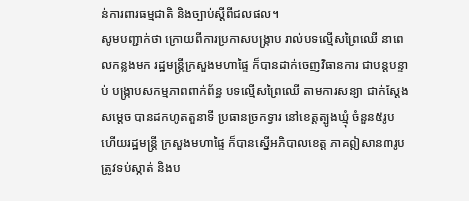ន់ការពារធម្មជាតិ និងច្បាប់ស្ដីពីជលផល។
សូមបញ្ជាក់ថា ក្រោយពីការប្រកាសបង្ក្រាប រាល់បទល្មើសព្រៃឈើ នាពេលកន្លងមក រដ្ឋមន្រ្តីក្រសួងមហាផ្ទៃ ក៏បានដាក់ចេញវិធានការ ជាបន្តបន្ទាប់ បង្ក្រាបសកម្មភាពពាក់ព័ន្ធ បទល្មើសព្រៃឈើ តាមការសន្យា ជាក់ស្តែងសម្តេច បានដកហូតតួនាទី ប្រធានច្រកទ្វារ នៅខេត្តត្បូងឃ្មុំ ចំនួន៥រូប ហើយរដ្ឋមន្រ្តី ក្រសួងមហាផ្ទៃ ក៏បានស្នើអភិបាលខេត្ត ភាគឦសាន៣រូប ត្រូវទប់ស្កាត់ និងប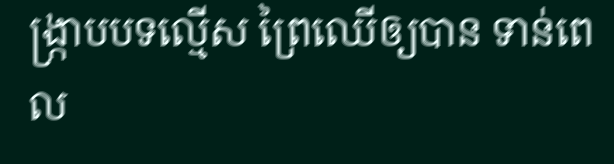ង្ក្រាបបទល្មើស ព្រៃឈើឲ្យបាន ទាន់ពេល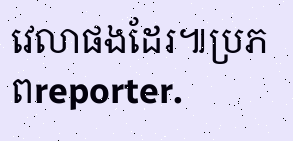វេលាផងដែរ៕ប្រភពreporter.